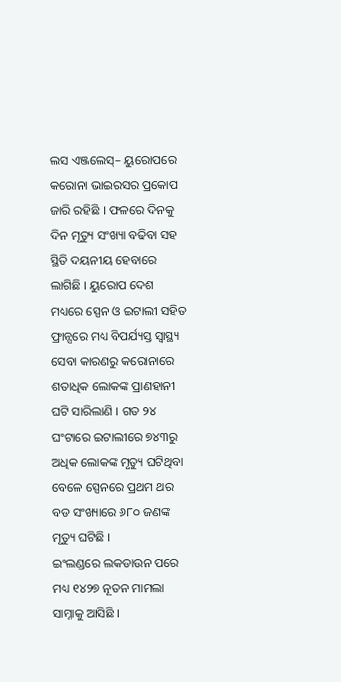ଲସ ଏଞ୍ଜଲେସ୍– ୟୁରୋପରେ କରୋନା ଭାଇରସର ପ୍ରକୋପ ଜାରି ରହିଛି । ଫଳରେ ଦିନକୁ ଦିନ ମୃତ୍ୟୁ ସଂଖ୍ୟା ବଢିବା ସହ ସ୍ଥିତି ଦୟନୀୟ ହେବାରେ ଲାଗିଛି । ୟୁରୋପ ଦେଶ ମଧ୍ୟରେ ସ୍ପେନ ଓ ଇଟାଲୀ ସହିତ ଫ୍ରାନ୍ସରେ ମଧ୍ୟ ବିପର୍ଯ୍ୟସ୍ତ ସ୍ୱାସ୍ଥ୍ୟ ସେବା କାରଣରୁ କରୋନାରେ ଶତାଧିକ ଲୋକଙ୍କ ପ୍ରାଣହାନୀ ଘଟି ସାରିଲାଣି । ଗତ ୨୪ ଘଂଟାରେ ଇଟାଲୀରେ ୭୪୩ରୁ ଅଧିକ ଲୋକଙ୍କ ମୃତ୍ୟୁ ଘଟିଥିବା ବେଳେ ସ୍ପେନରେ ପ୍ରଥମ ଥର ବଡ ସଂଖ୍ୟାରେ ୬୮୦ ଜଣଙ୍କ ମୃତ୍ୟୁ ଘଟିଛି ।
ଇଂଲଣ୍ଡରେ ଲକଡାଉନ ପରେ ମଧ୍ୟ ୧୪୨୭ ନୂତନ ମାମଲା ସାମ୍ନାକୁ ଆସିଛି ।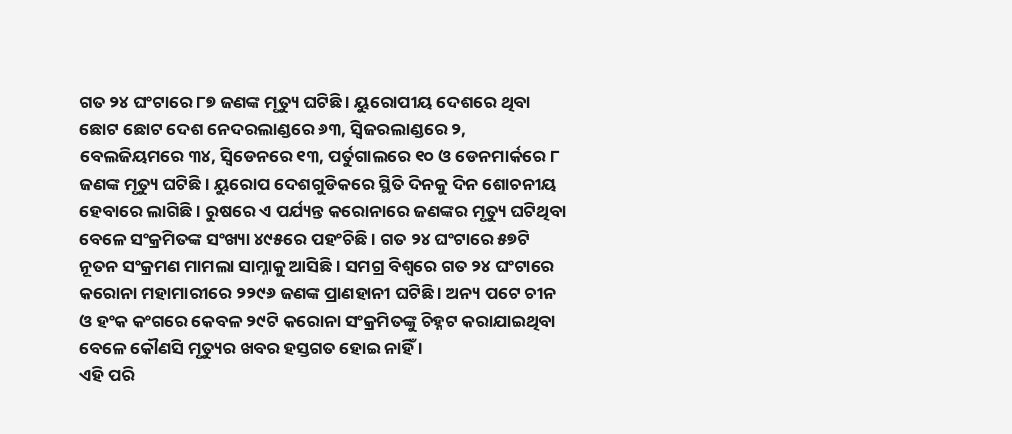ଗତ ୨୪ ଘଂଟାରେ ୮୭ ଜଣଙ୍କ ମୃତ୍ୟୁ ଘଟିଛି । ୟୁରୋପୀୟ ଦେଶରେ ଥିବା ଛୋଟ ଛୋଟ ଦେଶ ନେଦରଲାଣ୍ଡରେ ୬୩, ସ୍ୱିଜରଲାଣ୍ଡରେ ୨, ବେଲଜିୟମରେ ୩୪, ସ୍ୱିଡେନରେ ୧୩, ପର୍ତୁଗାଲରେ ୧୦ ଓ ଡେନମାର୍କରେ ୮ ଜଣଙ୍କ ମୃତ୍ୟୁ ଘଟିଛି । ୟୁରୋପ ଦେଶଗୁଡିକରେ ସ୍ଥିତି ଦିନକୁ ଦିନ ଶୋଚନୀୟ ହେବାରେ ଲାଗିଛି । ରୁଷରେ ଏ ପର୍ଯ୍ୟନ୍ତ କରୋନାରେ ଜଣଙ୍କର ମୃତ୍ୟୁ ଘଟିଥିବା ବେଳେ ସଂକ୍ରମିତଙ୍କ ସଂଖ୍ୟା ୪୯୫ରେ ପହଂଚିଛି । ଗତ ୨୪ ଘଂଟାରେ ୫୭ଟି ନୂତନ ସଂକ୍ରମଣ ମାମଲା ସାମ୍ନାକୁ ଆସିଛି । ସମଗ୍ର ବିଶ୍ୱରେ ଗତ ୨୪ ଘଂଟାରେ କରୋନା ମହାମାରୀରେ ୨୨୯୬ ଜଣଙ୍କ ପ୍ରାଣହାନୀ ଘଟିଛି । ଅନ୍ୟ ପଟେ ଚୀନ ଓ ହଂକ କଂଗରେ କେବଳ ୨୯ଟି କରୋନା ସଂକ୍ରମିତଙ୍କୁ ଚିହ୍ନଟ କରାଯାଇଥିବା ବେଳେ କୌଣସି ମୃତ୍ୟୁର ଖବର ହସ୍ତଗତ ହୋଇ ନାହିଁ ।
ଏହି ପରି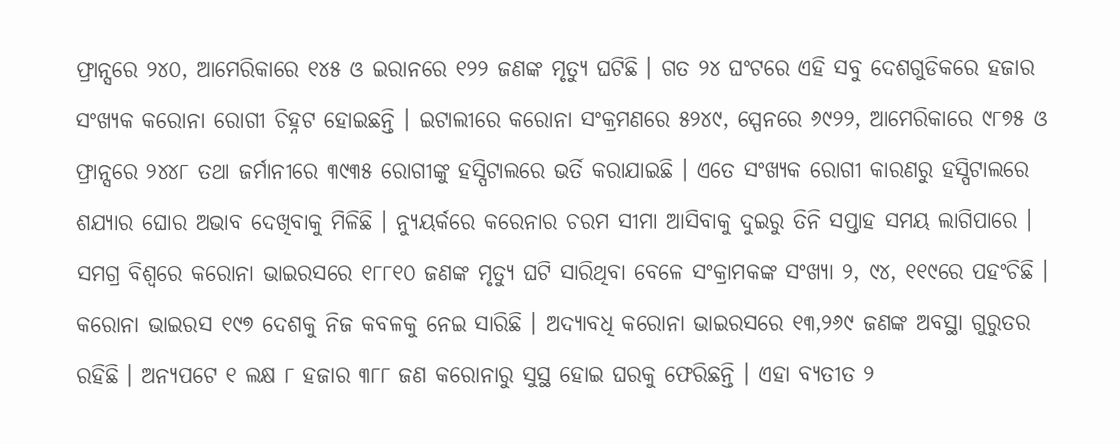ଫ୍ରାନ୍ସରେ ୨୪୦, ଆମେରିକାରେ ୧୪୫ ଓ ଇରାନରେ ୧୨୨ ଜଣଙ୍କ ମୃତ୍ୟୁ ଘଟିଛି । ଗତ ୨୪ ଘଂଟରେ ଏହି ସବୁ ଦେଶଗୁଡିକରେ ହଜାର ସଂଖ୍ୟକ କରୋନା ରୋଗୀ ଚିହ୍ନଟ ହୋଇଛନ୍ତି । ଇଟାଲୀରେ କରୋନା ସଂକ୍ରମଣରେ ୫୨୪୯, ସ୍ପେନରେ ୬୯୨୨, ଆମେରିକାରେ ୯୮୭୫ ଓ ଫ୍ରାନ୍ସରେ ୨୪୪୮ ତଥା ଜର୍ମାନୀରେ ୩୯୩୫ ରୋଗୀଙ୍କୁ ହସ୍ପିଟାଲରେ ଭର୍ତି କରାଯାଇଛି । ଏତେ ସଂଖ୍ୟକ ରୋଗୀ କାରଣରୁ ହସ୍ପିଟାଲରେ ଶଯ୍ୟାର ଘୋର ଅଭାବ ଦେଖିବାକୁ ମିଳିଛି । ନ୍ୟୁୟର୍କରେ କରେନାର ଚରମ ସୀମା ଆସିବାକୁ ଦୁଇରୁ ତିନି ସପ୍ତାହ ସମୟ ଲାଗିପାରେ ।
ସମଗ୍ର ବିଶ୍ୱରେ କରୋନା ଭାଇରସରେ ୧୮୮୧୦ ଜଣଙ୍କ ମୃତ୍ୟୁ ଘଟି ସାରିଥିବା ବେଳେ ସଂକ୍ରାମକଙ୍କ ସଂଖ୍ୟା ୨, ୯୪, ୧୧୯ରେ ପହଂଚିଛି । କରୋନା ଭାଇରସ ୧୯୭ ଦେଶକୁ ନିଜ କବଳକୁ ନେଇ ସାରିଛି । ଅଦ୍ୟାବଧି କରୋନା ଭାଇରସରେ ୧୩,୨୬୯ ଜଣଙ୍କ ଅବସ୍ଥା ଗୁରୁତର ରହିଛି । ଅନ୍ୟପଟେ ୧ ଲକ୍ଷ ୮ ହଜାର ୩୮୮ ଜଣ କରୋନାରୁ ସୁସ୍ଥ ହୋଇ ଘରକୁ ଫେରିଛନ୍ତି । ଏହା ବ୍ୟତୀତ ୨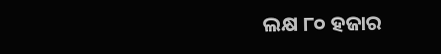ଲକ୍ଷ ୮୦ ହଜାର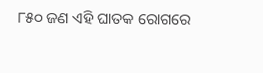୮୫୦ ଜଣ ଏହି ଘାତକ ରୋଗରେ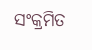ସଂକ୍ରମିତ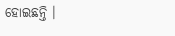ହୋଇଛନ୍ତି ।